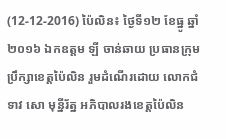(12-12-2016) ប៉ៃលិន៖ ថ្ងៃទី១២ ខែធ្នូ ឆ្នាំ២០១៦ ឯកឧត្តម ឡី ចាន់ឆាយ ប្រធានក្រុមប្រឹក្សាខេត្តប៉ៃលិន រួមដំណើរដោយ លោកជំទាវ សោ មុន្នីរ័ត្ន អភិបាលរងខេត្តប៉ៃលិន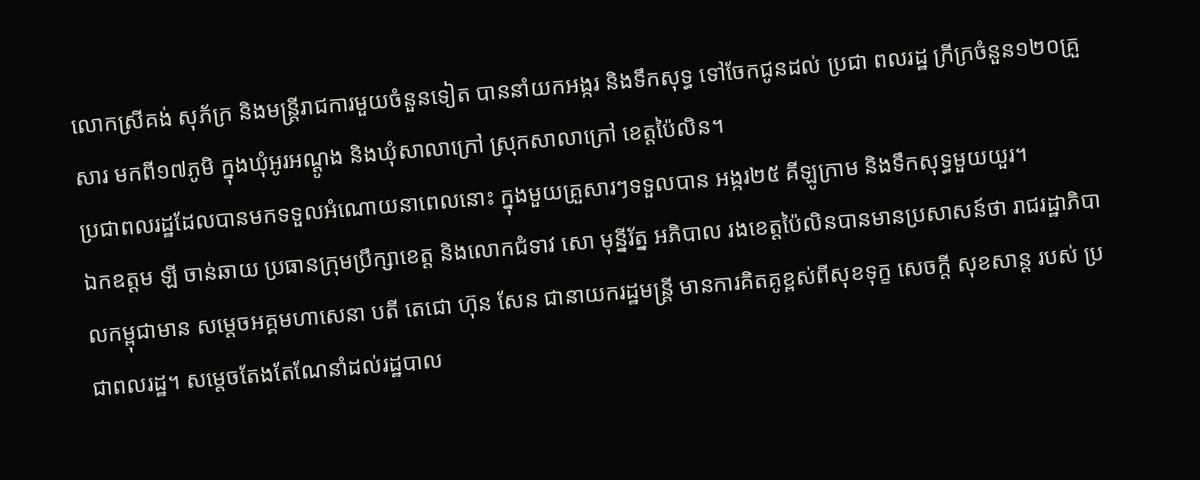លោកស្រីគង់ សុភ័ក្រ និងមន្រ្តីរាជការមួយចំនួនទៀត បាននាំយកអង្ករ និងទឹកសុទ្ធ ទៅចែកជូនដល់ ប្រជា ពលរដ្ឋ ក្រីក្រចំនួន១២០គ្រួសារ មកពី១៧ភូមិ ក្នុងឃុំអូរអណ្តូង និងឃុំសាលាក្រៅ ស្រុកសាលាក្រៅ ខេត្តប៉ៃលិន។
ប្រជាពលរដ្ឋដែលបានមកទទួលអំណោយនាពេលនោះ ក្នុងមួយគ្រួសារៗទទួលបាន អង្ករ២៥ គីឡូក្រាម និងទឹកសុទ្ធមួយយួរ។
ឯកឧត្តម ឡី ចាន់ឆាយ ប្រធានក្រុមប្រឹក្សាខេត្ត និងលោកជំទាវ សោ មុន្នីរ័ត្ន អភិបាល រងខេត្តប៉ៃលិនបានមានប្រសាសន៍ថា រាជរដ្ឋាភិបាលកម្ពុជាមាន សម្តេចអគ្គមហាសេនា បតី តេជោ ហ៊ុន សែន ជានាយករដ្ឋមន្រ្តី មានការគិតគូខ្ពស់ពីសុខទុក្ខ សេចក្តី សុខសាន្ត របស់ ប្រជាពលរដ្ឋ។ សម្តេចតែងតែណែនាំដល់រដ្ឋបាល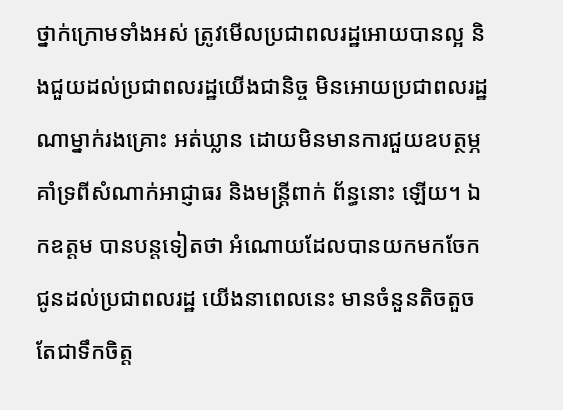ថ្នាក់ក្រោមទាំងអស់ ត្រូវមើលប្រជាពលរដ្ឋអោយបានល្អ និងជួយដល់ប្រជាពលរដ្ឋយើងជានិច្ច មិនអោយប្រជាពលរដ្ឋណាម្នាក់រងគ្រោះ អត់ឃ្លាន ដោយមិនមានការជួយឧបត្ថម្ភគាំទ្រពីសំណាក់អាជ្ញាធរ និងមន្រ្តីពាក់ ព័ន្ធនោះ ឡើយ។ ឯកឧត្តម បានបន្តទៀតថា អំណោយដែលបានយកមកចែកជូនដល់ប្រជាពលរដ្ឋ យើងនាពេលនេះ មានចំនួនតិចតួច តែជាទឹកចិត្ត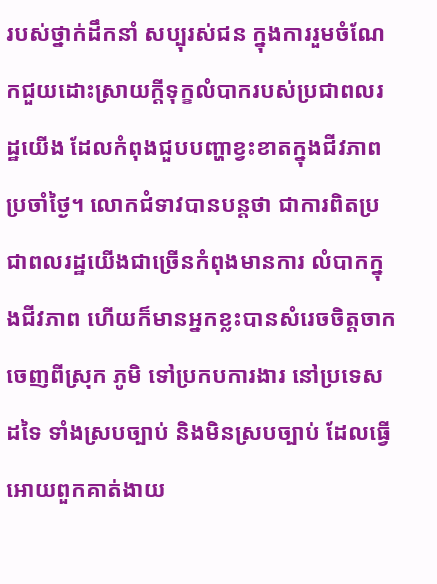របស់ថ្នាក់ដឹកនាំ សប្បុរស់ជន ក្នុងការរួមចំណែកជួយដោះស្រាយក្តីទុក្ខលំបាករបស់ប្រជាពលរដ្ឋយើង ដែលកំពុងជួបបញ្ហាខ្វះខាតក្នុងជីវភាពប្រចាំថ្ងៃ។ លោកជំទាវបានបន្តថា ជាការពិតប្រជាពលរដ្ឋយើងជាច្រើនកំពុងមានការ លំបាកក្នុងជីវភាព ហើយក៏មានអ្នកខ្លះបានសំរេចចិត្តចាកចេញពីស្រុក ភូមិ ទៅប្រកបការងារ នៅប្រទេសដទៃ ទាំងស្របច្បាប់ និងមិនស្របច្បាប់ ដែលធ្វើអោយពួកគាត់ងាយ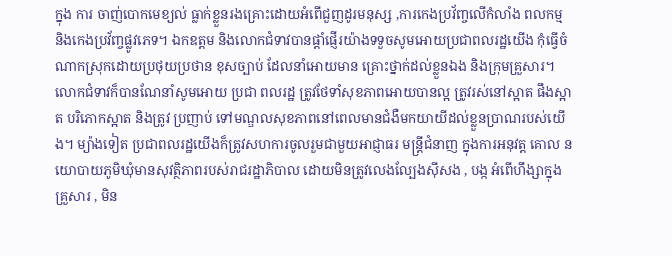ក្នុង ការ ចាញ់បោកមេខ្យល់ ធ្លាក់ខ្លួនរងគ្រោះដោយអំពើជួញដូរមនុស្ស ,ការកេងប្រវ័ញ្ចលើកំលាំង ពលកម្ម និងកេងប្រវ័ញ្ចផ្លូវភេទ។ ឯកឧត្តម និងលោកជំទាវបានផ្តាំផ្ញើរយ៉ាងទទួចសូមអោយប្រជាពលរដ្ឋយើង កុំធ្វើចំណាកស្រុកដោយប្រថុយប្រថាន ខុសច្បាប់ ដែលនាំអោយមាន គ្រោះថ្នាក់ដល់ខ្លួនឯង និងក្រុមគ្រួសារ។ លោកជំទាវក៏បានណែនាំសូមអោយ ប្រជា ពលរដ្ឋ ត្រូវថែទាំសុខភាពអោយបានល្អ ត្រូវរស់នៅស្អាត ផឹងស្អាត បរិភោកស្អាត និងត្រូវ ប្រញាប់ ទៅមណ្ឌលសុខភាពនៅពេលមានជំងឺមកយាយីដល់ខ្លួនប្រាណរបស់យើង។ ម្យ៉ាងទៀត ប្រជាពលរដ្ឋយើងក៏ត្រូវសហការចូលរួមជាមួយអាជ្ញាធរ មន្រ្តីជំនាញ ក្នុងការអនុវត្ត គោល នយោបាយភូមិឃុំមានសុវត្ថិភាពរបស់រាជរដ្ឋាភិបាល ដោយមិនត្រូវលេងល្បែងស៊ីសង , បង្ក អំពើហឹង្សាក្នុងគ្រួសារ , មិន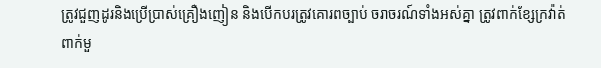ត្រូវជួញដូរនិងប្រើប្រាស់គ្រឿងញៀន និងបើកបរត្រូវគោរពច្បាប់ ចរាចរណ៍ទាំងអស់គ្នា ត្រូវពាក់ខ្សែក្រវ៉ាត់ ពាក់មួ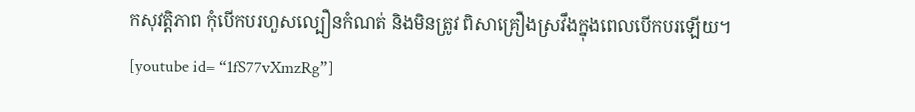កសុវត្តិភាព កុំបើកបរហួសល្បឿនកំណត់ និងមិនត្រូវ ពិសាគ្រឿងស្រវឹងក្នុងពេលបើកបរឡើយ។
[youtube id= “1fS77vXmzRg”]